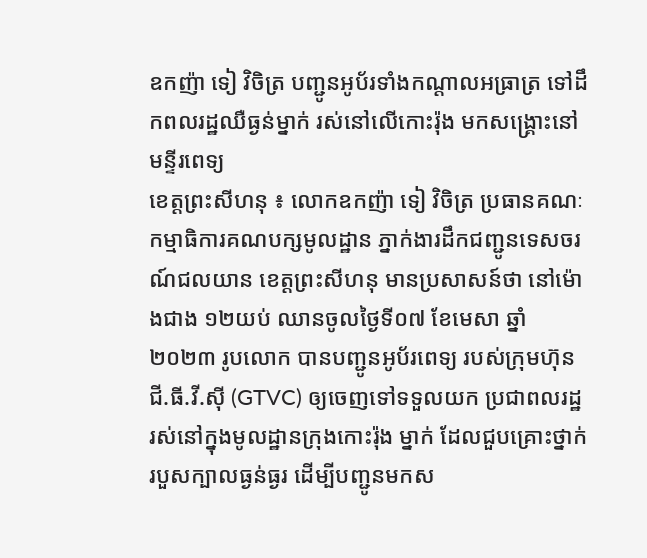ឧកញ៉ា ទៀ វិចិត្រ បញ្ជូនអូប័រទាំងកណ្តាលអធ្រាត្រ ទៅដឹកពលរដ្ឋឈឺធ្ងន់ម្នាក់ រស់នៅលើកោះរ៉ុង មកសង្គ្រោះនៅមន្ទីរពេទ្យ
ខេត្តព្រះសីហនុ ៖ លោកឧកញ៉ា ទៀ វិចិត្រ ប្រធានគណៈកម្មាធិការគណបក្សមូលដ្ឋាន ភ្នាក់ងារដឹកជញ្ជូនទេសចរណ៍ជលយាន ខេត្តព្រះសីហនុ មានប្រសាសន៍ថា នៅម៉ោងជាង ១២យប់ ឈានចូលថ្ងៃទី០៧ ខែមេសា ឆ្នាំ២០២៣ រូបលោក បានបញ្ជូនអូប័រពេទ្យ របស់ក្រុមហ៊ុន ជី.ធី.វី.ស៊ី (GTVC) ឲ្យចេញទៅទទួលយក ប្រជាពលរដ្ឋ រស់នៅក្នុងមូលដ្ឋានក្រុងកោះរ៉ុង ម្នាក់ ដែលជួបគ្រោះថ្នាក់ របួសក្បាលធ្ងន់ធ្ងរ ដើម្បីបញ្ជូនមកស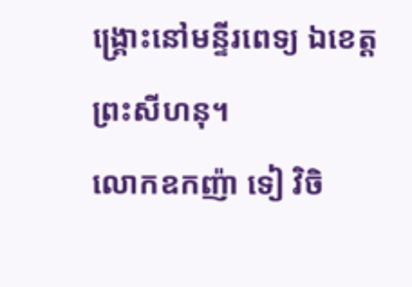ង្គ្រោះនៅមន្ទីរពេទ្យ ឯខេត្តព្រះសីហនុ។
លោកឧកញ៉ា ទៀ វិចិ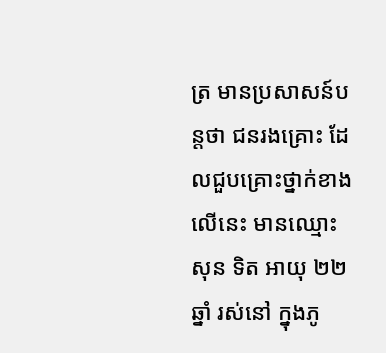ត្រ មានប្រសាសន៍បន្តថា ជនរងគ្រោះ ដែលជួបគ្រោះថ្នាក់ខាងលើនេះ មានឈ្មោះ សុន ទិត អាយុ ២២ឆ្នាំ រស់នៅ ក្នុងភូ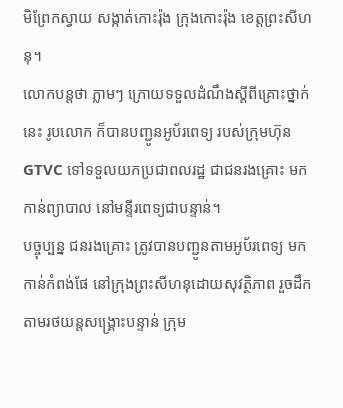មិព្រែកស្វាយ សង្កាត់កោះរ៉ុង ក្រុងកោះរ៉ុង ខេត្តព្រះសីហនុ។
លោកបន្តថា ភ្លាមៗ ក្រោយទទួលដំណឹងស្តីពីគ្រោះថ្នាក់នេះ រូបលោក ក៏បានបញ្ជូនអូប័រពេទ្យ របស់ក្រុមហ៊ុន GTVC ទៅទទួលយកប្រជាពលរដ្ឋ ជាជនរងគ្រោះ មកកាន់ព្យាបាល នៅមន្ទីរពេទ្យជាបន្ទាន់។
បច្ចុប្បន្ន ជនរងគ្រោះ ត្រូវបានបញ្ជូនតាមអូប័រពេទ្យ មកកាន់កំពង់ផែ នៅក្រុងព្រះសីហនុដោយសុវត្ថិភាព រួចដឹកតាមរថយន្តសង្គ្រោះបន្ទាន់ ក្រុម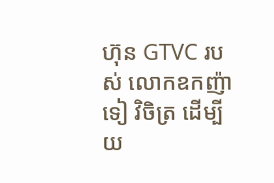ហ៊ុន GTVC របស់ លោកឧកញ៉ា ទៀ វិចិត្រ ដើម្បីយ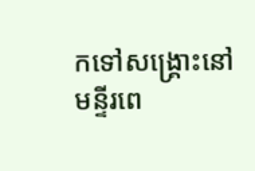កទៅសង្គ្រោះនៅមន្ទីរពេ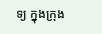ទ្យ ក្នុងក្រុង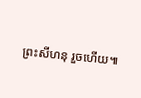ព្រះសីហនុ រួចហើយ៕